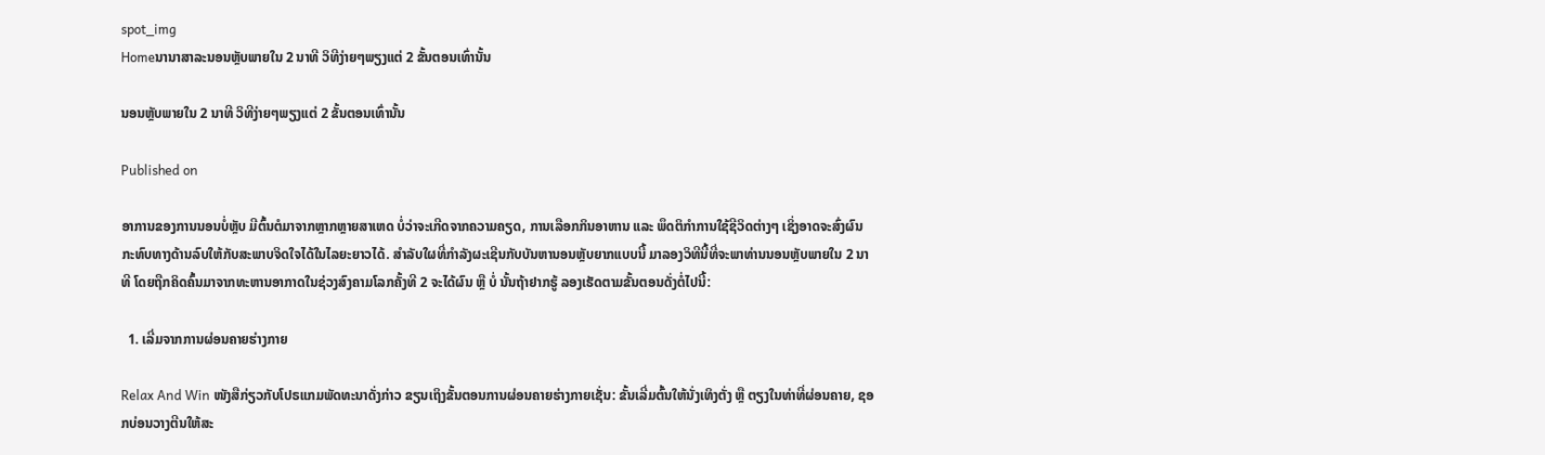spot_img
Homeນານາສາລະນອນຫຼັບພາຍໃນ 2 ນາທີ ວິທີງ່າຍໆພຽງແຕ່ 2 ຂັ້ນຕອນເທົ່ານັ້ນ

ນອນຫຼັບພາຍໃນ 2 ນາທີ ວິທີງ່າຍໆພຽງແຕ່ 2 ຂັ້ນຕອນເທົ່ານັ້ນ

Published on

ອາການຂອງການນອນບໍ່ຫຼັບ ມີຕົ້ນຕໍມາຈາກຫຼາກຫຼາຍສາເຫດ ບໍ່ວ່າຈະເກີດຈາກຄວາມຄຽດ, ການເລືອກກິນອາຫານ ແລະ ພຶດຕິກໍາການໃຊ້ຊີວິດຕ່າງໆ ເຊິ່ງອາດຈະສົ່ງຜົນກະທົບທາງດ້ານລົບໃຫ້ກັບສະພາບຈິດໃຈໄດ້ໃນໄລຍະຍາວໄດ້. ສໍາລັບໃຜທີ່ກໍາລັງຜະເຊີນກັບບັນຫານອນຫຼັບຍາກແບບນີ້ ມາລອງວິທີນີ້ທີ່ຈະພາທ່ານນອນຫຼັບພາຍໃນ 2 ນາທີ ໂດຍຖືກຄິດຄົ້ນມາຈາກທະຫານອາກາດໃນຊ່ວງສົງຄາມໂລກຄັ້ງທີ 2 ຈະໄດ້ຜົນ ຫຼື ບໍ່ ນັ້ນຖ້າຢາກຮູ້ ລອງເຮັດຕາມຂັ້ນຕອນດັ່ງຕໍ່ໄປນີ້:

  1. ເລີ່ມຈາກການຜ່ອນຄາຍຮ່າງກາຍ

Relax And Win ໜັງສືກ່ຽວກັບໂປຣແກມພັດທະນາດັ່ງກ່າວ ຂຽນເຖິງຂັ້ນຕອນການຜ່ອນຄາຍຮ່າງກາຍເຊັ່ນ: ຂັ້ນເລີ່ມຕົ້ນໃຫ້ນັ່ງເທິງຕັ່ງ ຫຼື ຕຽງໃນທ່າທີ່ຜ່ອນຄາຍ, ຊອກບ່ອນວາງຕີນໃຫ້ສະ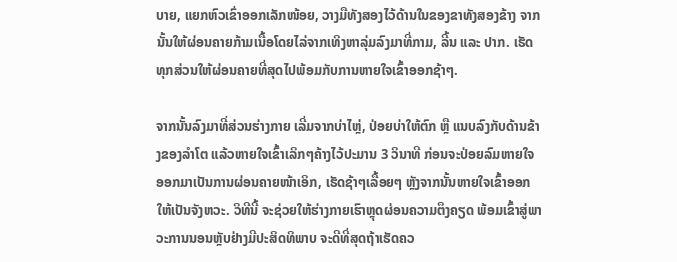ບາຍ, ແຍກຫົວເຂົ່າອອກເລັກໜ້ອຍ, ວາງມືທັງສອງໄວ້ດ້ານໃນຂອງຂາທັງສອງຂ້າງ ຈາກນັ້ນໃຫ້ຜ່ອນຄາຍກ້າມເນື້ອໂດຍໄລ່ຈາກເທິງຫາລຸ່ມລົງມາທີ່ກາມ, ລີ້ນ ແລະ ປາກ. ເຮັດທຸກສ່ວນໃຫ້ຜ່ອນຄາຍທີ່ສຸດໄປພ້ອມກັບການຫາຍໃຈເຂົ້າອອກຊ້າໆ.

ຈາກນັ້ນລົງມາທີ່ສ່ວນຮ່າງກາຍ ເລີ່ມຈາກບ່າໄຫຼ່, ປ່ອຍບ່າໃຫ້ຕົກ ຫຼື ແນບລົງກັບດ້ານຂ້າງຂອງລໍາໂຕ ແລ້ວຫາຍໃຈເຂົ້າເລິກໆຄ້າງໄວ້ປະມານ 3 ວິນາທີ ກ່ອນຈະປ່ອຍລົມຫາຍໃຈອອກມາເປັນການຜ່ອນຄາຍໜ້າເອິກ, ເຮັດຊ້າໆເລື້ອຍໆ ຫຼັງຈາກນັ້ນຫາຍໃຈເຂົ້າອອກໃຫ້ເປັນຈັງຫວະ. ວິທີນີ້ ຈະຊ່ວຍໃຫ້ຮ່າງກາຍເຮົາຫຼຸດຜ່ອນຄວາມຕຶງຄຽດ ພ້ອມເຂົ້າສູ່ພາວະການນອນຫຼັບຢ່າງມີປະສິດທິພາບ ຈະດີທີ່ສຸດຖ້າເຮັດຄວ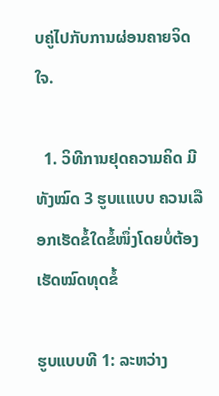ບຄູ່ໄປກັບການຜ່ອນຄາຍຈິດໃຈ.

  1. ວິທີການຢຸດຄວາມຄິດ ມີທັງໝົດ 3 ຮູບແແບບ ຄວນເລືອກເຮັດຂໍ້ໃດຂໍ້ໜຶ່ງໂດຍບໍ່ຕ້ອງເຮັດໝົດທຸດຂໍ້

ຮູບແບບທີ 1: ລະຫວ່າງ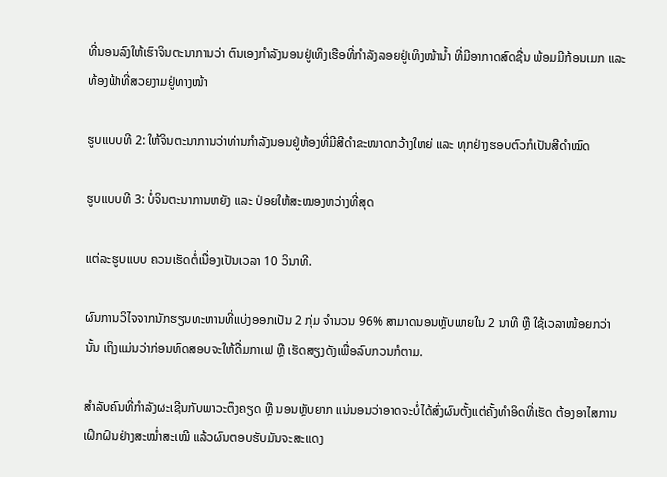ທີ່ນອນລົງໃຫ້ເຮົາຈິນຕະນາການວ່າ ຕົນເອງກໍາລັງນອນຢູ່ເທິງເຮືອທີ່ກໍາລັງລອຍຢູ່ເທິງໜ້ານໍ້າ ທີ່ມີອາກາດສົດຊື່ນ ພ້ອມມີກ້ອນເມກ ແລະ ທ້ອງຟ້າທີ່ສວຍງາມຢູ່ທາງໜ້າ

ຮູບແບບທີ 2: ໃຫ້ຈິນຕະນາການວ່າທ່ານກໍາລັງນອນຢູ່ຫ້ອງທີ່ມີສີດໍາຂະໜາດກວ້າງໃຫຍ່ ແລະ ທຸກຢ່າງຮອບຕົວກໍເປັນສີດໍາໝົດ

ຮູບແບບທີ 3: ບໍ່ຈິນຕະນາການຫຍັງ ແລະ ປ່ອຍໃຫ້ສະໝອງຫວ່າງທີ່ສຸດ

ແຕ່ລະຮູບແບບ ຄວນເຮັດຕໍ່ເນື່ອງເປັນເວລາ 10 ວິນາທີ.

ຜົນການວິໄຈຈາກນັກຮຽນທະຫານທີ່ແບ່ງອອກເປັນ 2 ກຸ່ມ ຈໍານວນ 96% ສາມາດນອນຫຼັບພາຍໃນ 2 ນາທີ ຫຼື ໃຊ້ເວລາໜ້ອຍກວ່ານັ້ນ ເຖິງແມ່ນວ່າກ່ອນທົດສອບຈະໃຫ້ດື່ມກາເຟ ຫຼື ເຮັດສຽງດັງເພື່ອລົບກວນກໍຕາມ.

ສໍາລັບຄົນທີ່ກໍາລັງຜະເຊີນກັບພາວະຕຶງຄຽດ ຫຼື ນອນຫຼັບຍາກ ແນ່ນອນວ່າອາດຈະບໍ່ໄດ້ສົ່ງຜົນຕັ້ງແຕ່ຄັ້ງທໍາອິດທີ່ເຮັດ ຕ້ອງອາໄສການເຝິກຝົນຢ່າງສະໝໍ່າສະເໝີ ແລ້ວຜົນຕອບຮັບມັນຈະສະແດງ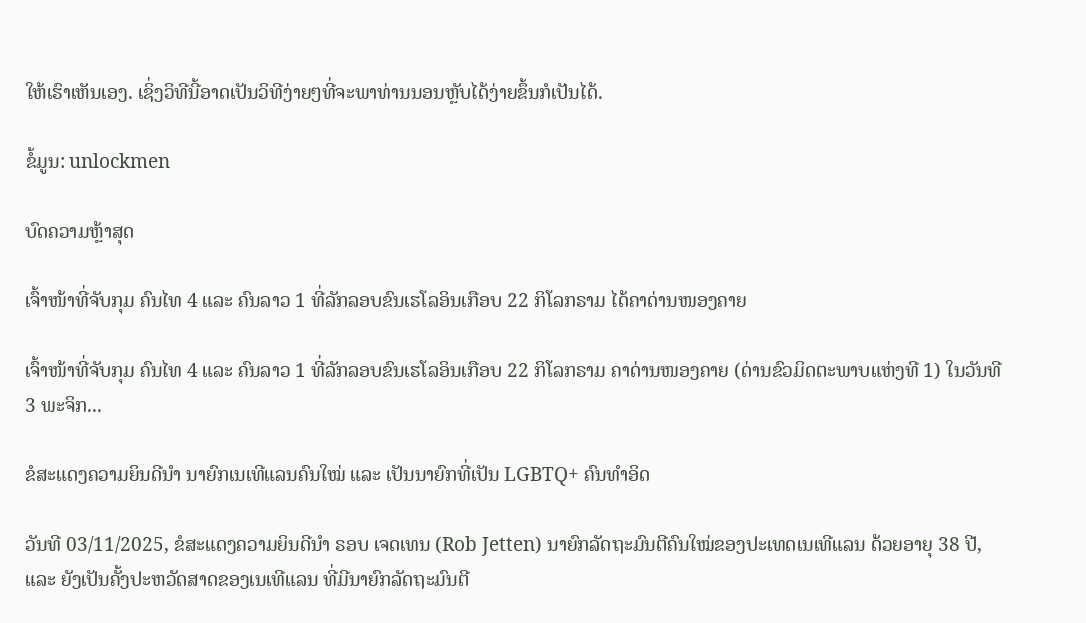ໃຫ້ເຮົາເຫັນເອງ. ເຊິ່ງວິທີນີ້ອາດເປັນວິທີງ່າຍໆທີ່ຈະພາທ່ານນອນຫຼັບໄດ້ງ່າຍຂຶ້ນກໍເປັນໄດ້.

ຂໍ້ມູນ: unlockmen

ບົດຄວາມຫຼ້າສຸດ

ເຈົ້າໜ້າທີ່ຈັບກຸມ ຄົນໄທ 4 ແລະ ຄົນລາວ 1 ທີ່ລັກລອບຂົນເຮໂລອິນເກືອບ 22 ກິໂລກຣາມ ໄດ້ຄາດ່ານໜອງຄາຍ

ເຈົ້າໜ້າທີ່ຈັບກຸມ ຄົນໄທ 4 ແລະ ຄົນລາວ 1 ທີ່ລັກລອບຂົນເຮໂລອິນເກືອບ 22 ກິໂລກຣາມ ຄາດ່ານໜອງຄາຍ (ດ່ານຂົວມິດຕະພາບແຫ່ງທີ 1) ໃນວັນທີ 3 ພະຈິກ...

ຂໍສະແດງຄວາມຍິນດີນຳ ນາຍົກເນເທີແລນຄົນໃໝ່ ແລະ ເປັນນາຍົກທີ່ເປັນ LGBTQ+ ຄົນທຳອິດ

ວັນທີ 03/11/2025, ຂໍສະແດງຄວາມຍິນດີນຳ ຣອບ ເຈດເທນ (Rob Jetten) ນາຍົກລັດຖະມົນຕີຄົນໃໝ່ຂອງປະເທດເນເທີແລນ ດ້ວຍອາຍຸ 38 ປີ, ແລະ ຍັງເປັນຄັ້ງປະຫວັດສາດຂອງເນເທີແລນ ທີ່ມີນາຍົກລັດຖະມົນຕີ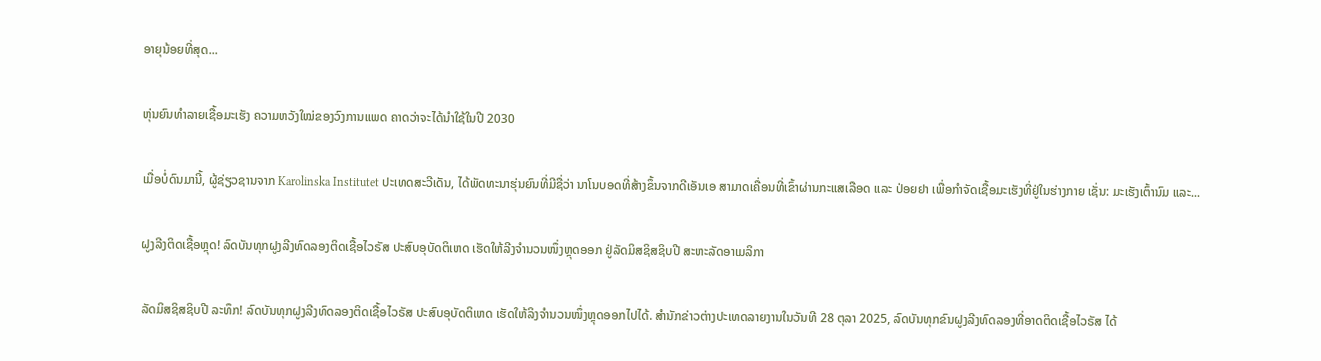ອາຍຸນ້ອຍທີ່ສຸດ...

ຫຸ່ນຍົນທຳລາຍເຊື້ອມະເຮັງ ຄວາມຫວັງໃໝ່ຂອງວົງການແພດ ຄາດວ່າຈະໄດ້ນໍາໃຊ້ໃນປີ 2030

ເມື່ອບໍ່ດົນມານີ້, ຜູ້ຊ່ຽວຊານຈາກ Karolinska Institutet ປະເທດສະວີເດັນ, ໄດ້ພັດທະນາຮຸ່ນຍົນທີ່ມີຊື່ວ່າ ນາໂນບອດທີ່ສ້າງຂຶ້ນຈາກດີເອັນເອ ສາມາດເຄື່ອນທີ່ເຂົ້າຜ່ານກະແສເລືອດ ແລະ ປ່ອຍຢາ ເພື່ອກຳຈັດເຊື້ອມະເຮັງທີ່ຢູ່ໃນຮ່າງກາຍ ເຊັ່ນ: ມະເຮັງເຕົ້ານົມ ແລະ...

ຝູງລີງຕິດເຊື້ອຫຼຸດ! ລົດບັນທຸກຝູງລີງທົດລອງຕິດເຊື້ອໄວຣັສ ປະສົບອຸບັດຕິເຫດ ເຮັດໃຫ້ລີງຈຳນວນໜຶ່ງຫຼຸດອອກ ຢູ່ລັດມິສຊິສຊິບປີ ສະຫະລັດອາເມລິກາ

ລັດມິສຊິສຊິບປີ ລະທຶກ! ລົດບັນທຸກຝູງລີງທົດລອງຕິດເຊື້ອໄວຣັສ ປະສົບອຸບັດຕິເຫດ ເຮັດໃຫ້ລິງຈຳນວນໜຶ່ງຫຼຸດອອກໄປໄດ້. ສຳນັກຂ່າວຕ່າງປະເທດລາຍງານໃນວັນທີ 28 ຕຸລາ 2025, ລົດບັນທຸກຂົນຝູງລີງທົດລອງທີ່ອາດຕິດເຊື້ອໄວຣັສ ໄດ້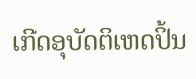ເກີດອຸບັດຕິເຫດປິ້ນ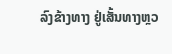ລົງຂ້າງທາງ ຢູ່ເສັ້ນທາງຫຼວ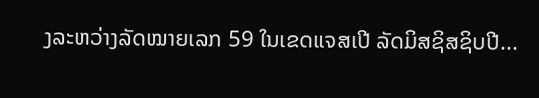ງລະຫວ່າງລັດໝາຍເລກ 59 ໃນເຂດແຈສເປີ ລັດມິສຊິສຊິບປີ...